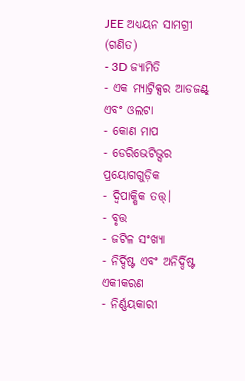JEE ଅଧ୍ୟୟନ ସାମଗ୍ରୀ (ଗଣିତ)
- 3D ଜ୍ୟାମିତି
- ଏକ ମ୍ୟାଟ୍ରିକ୍ସର ଆଡଜଣ୍ଟ୍ ଏବଂ ଓଲଟା
- କୋଣ ମାପ
- ଡେରିଭେଟିଭ୍ସର ପ୍ରୟୋଗଗୁଡ଼ିକ
- ଦ୍ୱିପାକ୍ଷିକ ତତ୍ତ୍।
- ବୃତ୍ତ
- ଜଟିଳ ସଂଖ୍ୟା
- ନିର୍ଦ୍ଦିଷ୍ଟ ଏବଂ ଅନିର୍ଦ୍ଦିଷ୍ଟ ଏକୀକରଣ
- ନିର୍ଣ୍ଣୟକାରୀ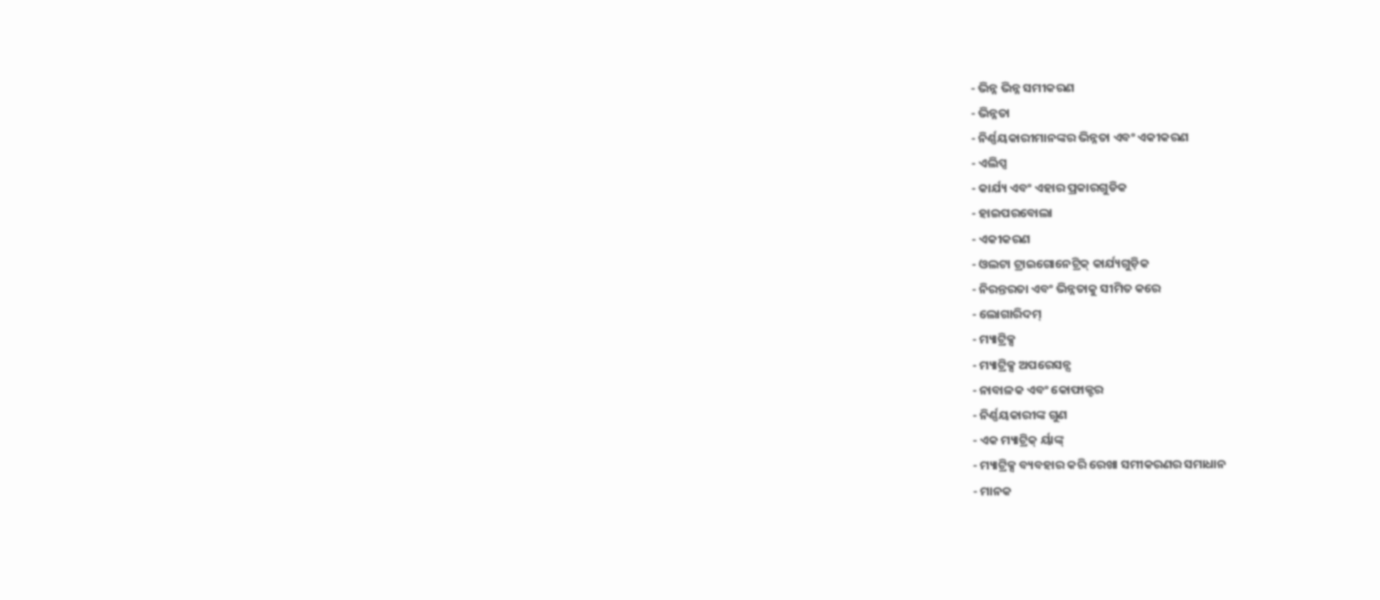- ଭିନ୍ନ ଭିନ୍ନ ସମୀକରଣ
- ଭିନ୍ନତା
- ନିର୍ଣ୍ଣୟକାରୀମାନଙ୍କର ଭିନ୍ନତା ଏବଂ ଏକୀକରଣ
- ଏଲିପ୍ସ
- କାର୍ଯ୍ୟ ଏବଂ ଏହାର ପ୍ରକାରଗୁଡିକ
- ହାଇପରବୋଲା
- ଏକୀକରଣ
- ଓଲଟା ଟ୍ରାଇଗୋନେଟ୍ରିକ୍ କାର୍ଯ୍ୟଗୁଡ଼ିକ
- ନିରନ୍ତରତା ଏବଂ ଭିନ୍ନତାକୁ ସୀମିତ କରେ
- ଲୋଗାରିଦମ୍
- ମ୍ୟାଟ୍ରିକ୍ସ
- ମ୍ୟାଟ୍ରିକ୍ସ ଅପରେସନ୍ସ
- ନାବାଳକ ଏବଂ କୋଫାକ୍ଟର
- ନିର୍ଣ୍ଣୟକାରୀଙ୍କ ଗୁଣ
- ଏକ ମ୍ୟାଟ୍ରିକ୍ ର୍ୟାଙ୍କ୍
- ମ୍ୟାଟ୍ରିକ୍ସ ବ୍ୟବହାର କରି ରେଖା ସମୀକରଣର ସମାଧାନ
- ମାନକ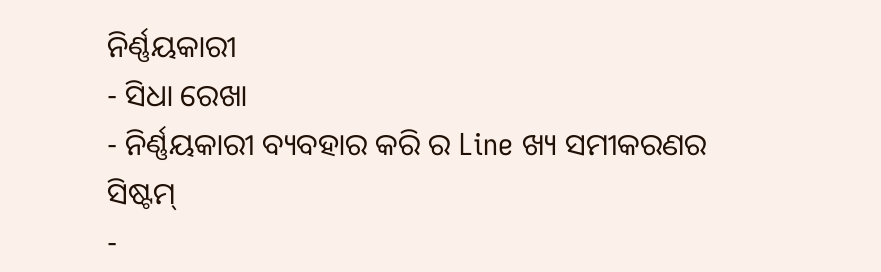ନିର୍ଣ୍ଣୟକାରୀ
- ସିଧା ରେଖା
- ନିର୍ଣ୍ଣୟକାରୀ ବ୍ୟବହାର କରି ର Line ଖ୍ୟ ସମୀକରଣର ସିଷ୍ଟମ୍
-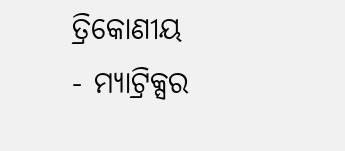ତ୍ରିକୋଣୀୟ
- ମ୍ୟାଟ୍ରିକ୍ସର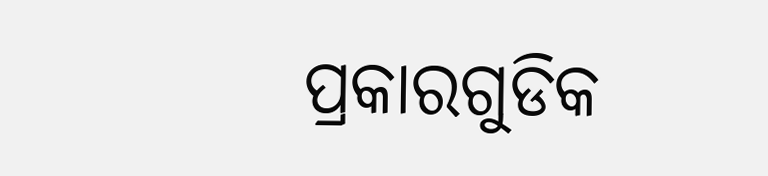ପ୍ରକାରଗୁଡିକ